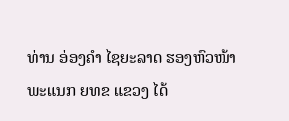ທ່ານ ອ່ອງຄໍາ ໄຊຍະລາດ ຮອງຫົວໜ້າ ພະແນກ ຍທຂ ແຂວງ ໄດ້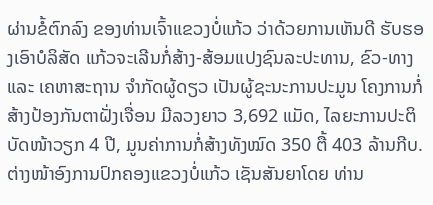ຜ່ານຂໍ້ຕົກລົງ ຂອງທ່ານເຈົ້າແຂວງບໍ່ແກ້ວ ວ່າດ້ວຍການເຫັນດີ ຮັບຮອງເອົາບໍລິສັດ ແກ້ວຈະເລີນກໍ່ສ້າງ-ສ້ອມແປງຊົນລະປະທານ, ຂົວ-ທາງ ແລະ ເຄຫາສະຖານ ຈໍາກັດຜູ້ດຽວ ເປັນຜູ້ຊະນະການປະມູນ ໂຄງການກໍ່ສ້າງປ້ອງກັນຕາຝັ່ງເຈື່ອນ ມີລວງຍາວ 3,692 ແມັດ, ໄລຍະການປະຕິບັດໜ້າວຽກ 4 ປີ, ມູນຄ່າການກໍ່ສ້າງທັງໝົດ 350 ຕື້ 403 ລ້ານກີບ. ຕ່າງໜ້າອົງການປົກຄອງແຂວງບໍ່ແກ້ວ ເຊັນສັນຍາໂດຍ ທ່ານ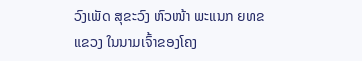ວົງເພັດ ສຸຂະວົງ ຫົວໜ້າ ພະແນກ ຍທຂ ແຂວງ ໃນນາມເຈົ້າຂອງໂຄງ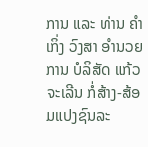ການ ແລະ ທ່ານ ຄຳເກິ່ງ ວົງສາ ອຳນວຍການ ບໍລິສັດ ແກ້ວຈະເລີນ ກໍ່ສ້າງ-ສ້ອມແປງຊົນລະ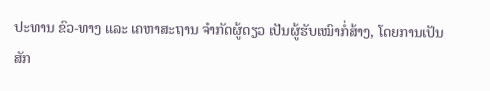ປະທານ ຂົວ-ທາງ ແລະ ເຄຫາສະຖານ ຈໍາກັດຜູ້ດຽວ ເປັນຜູ້ຮັບເໝົາກໍ່ສ້າງ, ໂດຍການເປັນສັກ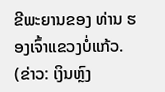ຂີພະຍານຂອງ ທ່ານ ຮອງເຈົ້າແຂວງບໍ່ແກ້ວ.
(ຂ່າວ: ເງິນຫຼົງ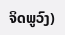ຈິດພູວົງ)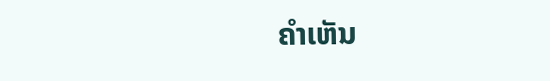ຄໍາເຫັນ